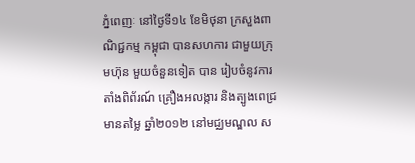ភ្នំពេញៈ នៅថ្ងៃទី១៤ ខែមិថុនា ក្រសួងពាណិជ្ជកម្ម កម្ពុជា បានសហការ ជាមួយក្រុមហ៊ុន មួយចំនួនទៀត បាន រៀបចំនូវការ តាំងពិព័រណ៍ គ្រឿងអលង្ការ និងត្បូងពេជ្រ មានតម្លៃ ឆ្នាំ២០១២ នៅមជ្ឈមណ្ឌល ស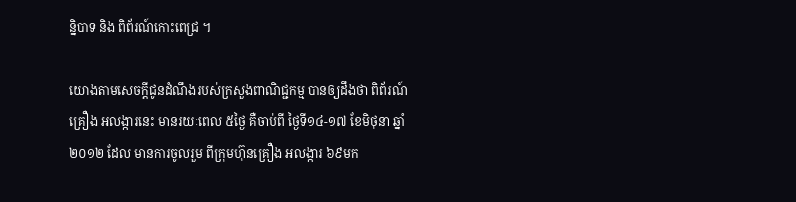ន្និបាទ និង ពិព័រណ៍កោះពេជ្រ ។

យោងតាមសេចក្តីជូនដំណឹងរបស់ក្រសួងពាណិជ្ជកម្ម បានឲ្យដឹងថា ពិព័រណ៍គ្រឿង អលង្ការនេះ មានរយៈពេល ៥ថ្ងៃ គឺចាប់ពី ថ្ងៃទី១៤-១៧ ខែមិថុនា ឆ្នាំ២០១២ ដែល មានការចូលរួម ពីក្រុមហ៊ុនគ្រឿង អលង្ការ ៦៩មក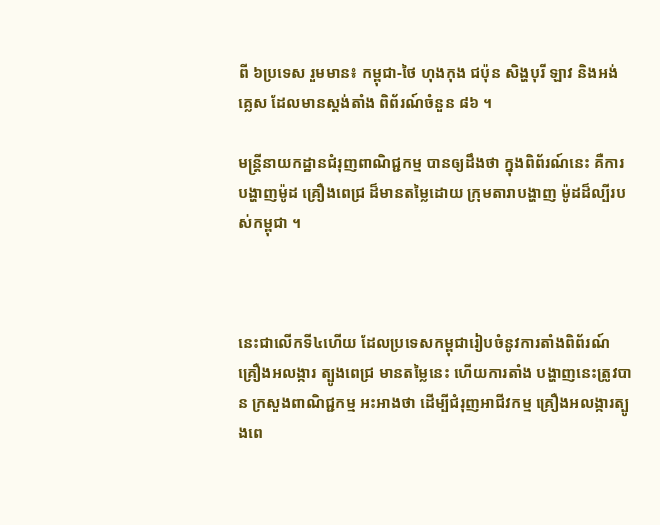ពី ៦ប្រទេស រួមមាន៖ កម្ពុជា-ថៃ ហុងកុង ជប៉ុន សិង្ហបុរី ឡាវ និងអង់គ្លេស ដែលមានស្តង់តាំង ពិព័រណ៍ចំនួន ៨៦ ។

មន្ត្រីនាយកដ្ឋានជំរុញពាណិជ្ជកម្ម បានឲ្យដឹងថា ក្នុងពិព័រណ៍នេះ គឺការបង្ហាញម៉ូដ គ្រឿងពេជ្រ ដ៏មានតម្លៃដោយ ក្រុមតារាបង្ហាញ ម៉ូដដ៏ល្បីរបស់កម្ពុជា ។



នេះជាលើកទី៤ហើយ ដែលប្រទេសកម្ពុជារៀបចំនូវការតាំងពិព័រណ៍ គ្រឿងអលង្ការ ត្បូងពេជ្រ មានតម្លៃនេះ ហើយការតាំង បង្ហាញនេះត្រូវបាន ក្រសួងពាណិជ្ជកម្ម អះអាងថា ដើម្បីជំរុញអាជីវកម្ម គ្រឿងអលង្ការត្បូងពេ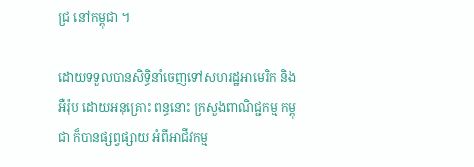ជ្រ នៅកម្ពុជា ។

ដោយទទួលបានសិទ្ធិនាំចេញទៅសហរដ្ឋអាមេរិក និង អឺរ៉ុប ដោយអនុគ្រោះ ពន្ធនោះ ក្រសួងពាណិជ្ជកម្ម កម្ពុជា ក៏បានផ្សព្វផ្សាយ អំពីអាជីវកម្ម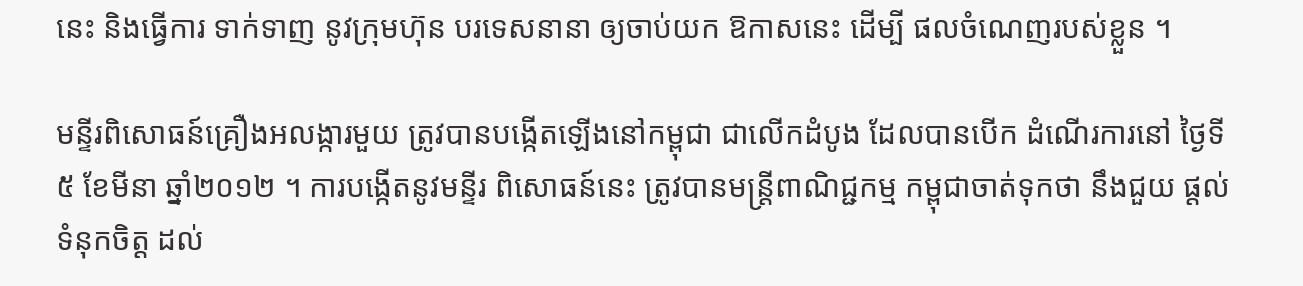នេះ និងធ្វើការ ទាក់ទាញ នូវក្រុមហ៊ុន បរទេសនានា ឲ្យចាប់យក ឱកាសនេះ ដើម្បី ផលចំណេញរបស់ខ្លួន ។

មន្ទីរពិសោធន៍គ្រឿងអលង្ការមួយ ត្រូវបានបង្កើតឡើងនៅកម្ពុជា ជាលើកដំបូង ដែលបានបើក ដំណើរការនៅ ថ្ងៃទី៥ ខែមីនា ឆ្នាំ២០១២ ។ ការបង្កើតនូវមន្ទីរ ពិសោធន៍នេះ ត្រូវបានមន្ត្រីពាណិជ្ជកម្ម កម្ពុជាចាត់ទុកថា នឹងជួយ ផ្តល់ទំនុកចិត្ត ដល់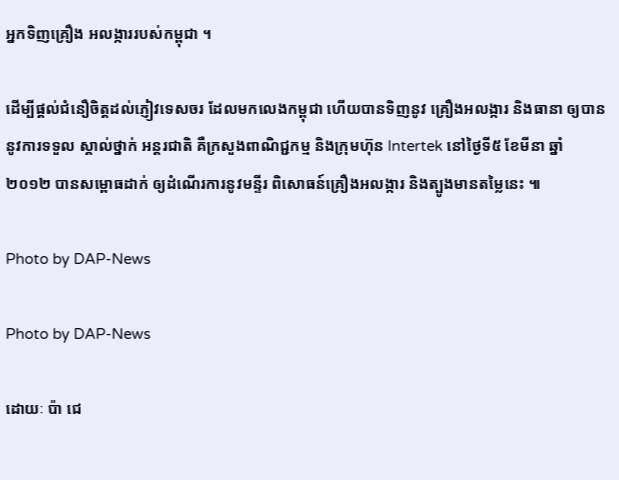អ្នកទិញគ្រឿង អលង្ការរបស់កម្ពុជា ។

ដើម្បីផ្តល់ជំនឿចិត្តដល់ភ្ញៀវទេសចរ ដែលមកលេងកម្ពុជា ហើយបានទិញនូវ គ្រឿងអលង្ការ និងធានា ឲ្យបាន នូវការទទួល ស្គាល់ថ្នាក់ អន្តរជាតិ គឺក្រសួងពាណិជ្ជកម្ម និងក្រុមហ៊ុន Intertek នៅថ្ងៃទី៥ ខែមីនា ឆ្នាំ២០១២ បានសម្ពោធដាក់ ឲ្យដំណើរការនូវមន្ទីរ ពិសោធន៍គ្រឿងអលង្ការ និងត្បូងមានតម្លៃនេះ ៕

Photo by DAP-News

Photo by DAP-News

ដោយៈ ប៉ា ជេ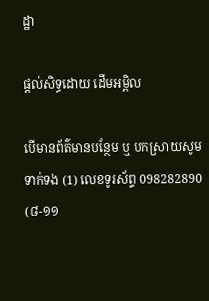ដ្ឋា

ផ្តល់សិទ្ធដោយ ដើមអម្ពិល

បើមានព័ត៌មានបន្ថែម ឬ បកស្រាយសូមទាក់ទង (1) លេខទូរស័ព្ទ 098282890 (៨-១១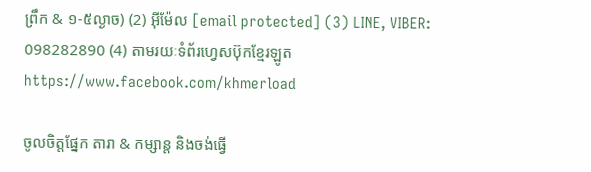ព្រឹក & ១-៥ល្ងាច) (2) អ៊ីម៉ែល [email protected] (3) LINE, VIBER: 098282890 (4) តាមរយៈទំព័រហ្វេសប៊ុកខ្មែរឡូត https://www.facebook.com/khmerload

ចូលចិត្តផ្នែក តារា & កម្សាន្ដ និងចង់ធ្វើ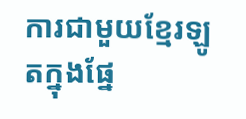ការជាមួយខ្មែរឡូតក្នុងផ្នែ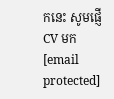កនេះ សូមផ្ញើ CV មក [email protected]